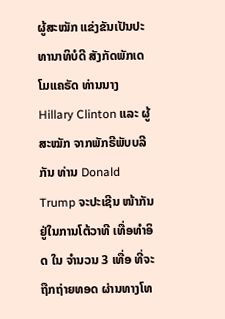ຜູ້ສະໝັກ ແຂ່ງຂັນເປັນປະທານາທິບໍດີ ສັງກັດພັກເດໂມແຄຣັດ ທ່ານນາງ Hillary Clinton ແລະ ຜູ້ສະໝັກ ຈາກພັກຣີພັບບລີກັນ ທ່ານ Donald Trump ຈະປະເຊີນ ໜ້າກັນ ຢູ່ໃນການໂຕ້ວາທີ ເທື່ອທຳອິດ ໃນ ຈຳນວນ 3 ເທື່ອ ທີ່ຈະຖືກຖ່າຍທອດ ຜ່ານທາງໂທ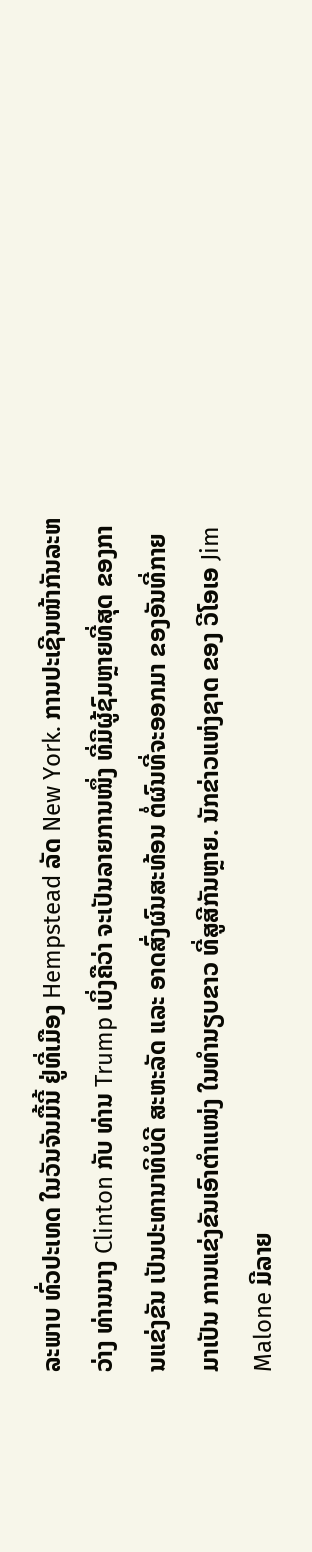ລະພາບ ທົ່ວປະເທດ ໃນວັນຈັນມື້ນີ້ ຢູ່ທີ່ເມືອງ Hempstead ລັດ New York. ການປະເຊີນໜ້າກັນລະຫວ່າງ ທ່ານນາງ Clinton ກັບ ທ່ານ Trump ເບິ່ງຄືວ່າ ຈະເປັນລາຍການໜຶ່ງ ທີ່ມີຜູ້ຊົມຫຼາຍທີ່ສຸດ ຂອງການແຂ່ງຂັນ ເປັນປະທານາທິບໍດີ ສະຫະລັດ ແລະ ອາດສົ່ງຜົນສະທ້ອນ ຕໍ່ຜົນທີ່ຈະອອກມາ ຂອງອັນທີ່ກາຍມາເປັນ ການແຂ່ງຂັນເອົາຕຳແໜ່ງ ໃນທຳນຽບຂາວ ທີ່ສູສີກັນຫຼາຍ. ນັກຂ່າວແຫ່ງຊາດ ຂອງ ວີໂອເອ Jim Malone ມີລາຍ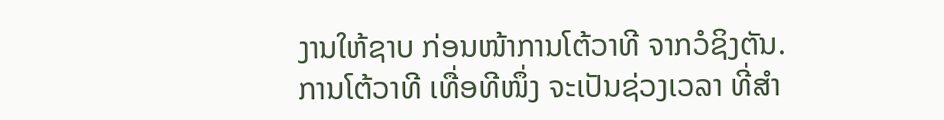ງານໃຫ້ຊາບ ກ່ອນໜ້າການໂຕ້ວາທີ ຈາກວໍຊິງຕັນ.
ການໂຕ້ວາທີ ເທື່ອທີໜຶ່ງ ຈະເປັນຊ່ວງເວລາ ທີ່ສຳ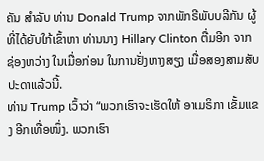ຄັນ ສຳລັບ ທ່ານ Donald Trump ຈາກພັກຣີພັບບລີກັນ ຜູ້ທີ່ໄດ້ຍັບໃກ້ເຂົ້າຫາ ທ່ານນາງ Hillary Clinton ຕື່ມອີກ ຈາກ ຊ່ອງຫວ່າງ ໃນເມື່ອກ່ອນ ໃນການຢັ່ງຫາງສຽງ ເມື່ອສອງສາມສັບປະດາແລ້ວນີ້.
ທ່ານ Trump ເວົ້າວ່າ “ພວກເຮົາຈະເຮັດໃຫ້ ອາເມຣິກາ ເຂັ້ມແຂງ ອີກເທື່ອໜຶ່ງ. ພວກເຮົາ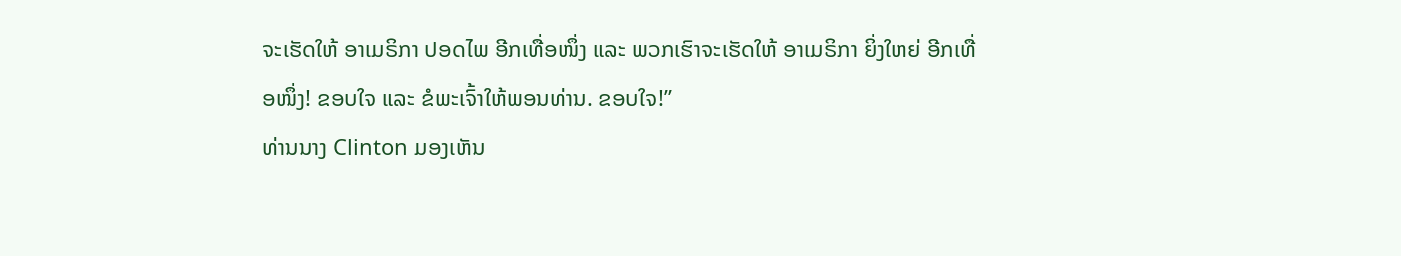ຈະເຮັດໃຫ້ ອາເມຣິກາ ປອດໄພ ອີກເທື່ອໜຶ່ງ ແລະ ພວກເຮົາຈະເຮັດໃຫ້ ອາເມຣິກາ ຍິ່ງໃຫຍ່ ອີກເທື່ອໜຶ່ງ! ຂອບໃຈ ແລະ ຂໍພະເຈົ້າໃຫ້ພອນທ່ານ. ຂອບໃຈ!”
ທ່ານນາງ Clinton ມອງເຫັນ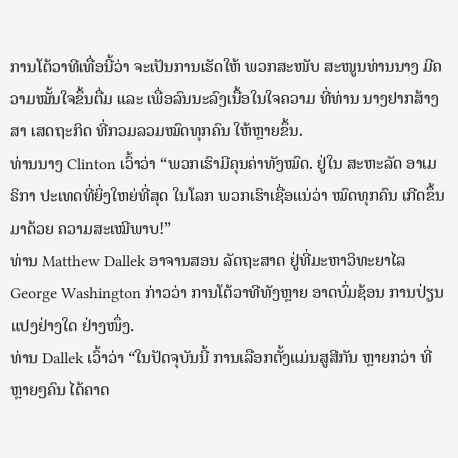ການໂຕ້ວາທີເທື່ອນີ້ວ່າ ຈະເປັນການເຮັດໃຫ້ ພວກສະໜັບ ສະໜູນທ່ານນາງ ມີຄວາມໝັ້ນໃຈຂຶ້ນຕື່ມ ແລະ ເພື່ອລົນນະລົງເນື້ອໃນໃຈຄວາມ ທີ່ທ່ານ ນາງຢາກສ້າງສາ ເສດຖະກິດ ທີ່ກວມລວມໝົດທຸກຄົນ ໃຫ້ຫຼາຍຂຶ້ນ.
ທ່ານນາງ Clinton ເວົ້າວ່າ “ພວກເຮົາມີຄຸນຄ່າທັງໝົດ. ຢູ່ໃນ ສະຫະລັດ ອາເມຣິກາ ປະເທດທີ່ຍິ່ງໃຫຍ່ທີ່ສຸດ ໃນໂລກ ພວກເຮົາເຊື່ອແນ່ວ່າ ໝົດທຸກຄົນ ເກີດຂຶ້ນມາດ້ວຍ ຄວາມສະເໝີພາບ!”
ທ່ານ Matthew Dallek ອາຈານສອນ ລັດຖະສາດ ຢູ່ທີ່ມະຫາວິທະຍາໄລ George Washington ກ່າວວ່າ ການໂຕ້ວາທີທັງຫຼາຍ ອາດບົ່ມຊ້ອນ ການປ່ຽນແປງຢ່າງໃດ ຢ່າງໜຶ່ງ.
ທ່ານ Dallek ເວົ້າວ່າ “ໃນປັດຈຸບັນນີ້ ການເລືອກຕັ້ງແມ່ນສູສີກັນ ຫຼາຍກວ່າ ທີ່ຫຼາຍໆຄົນ ໄດ້ຄາດ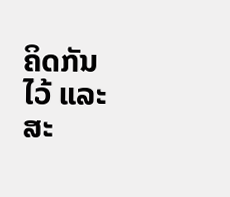ຄິດກັນໄວ້ ແລະ ສະ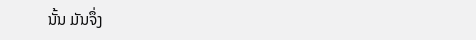ນັ້ນ ມັນຈຶ່ງ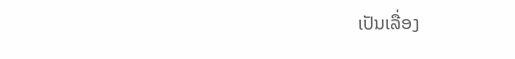ເປັນເລື່ອງ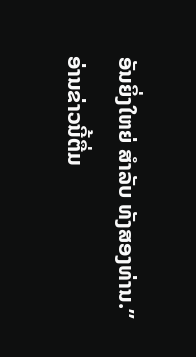ອັນຍິ່ງໃຫຍ່ ສຳລັບ ທັງສອງທ່ານ.”
ອ່ານຂ່າວນີ້ຕື່ມ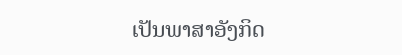ເປັນພາສາອັງກິດ